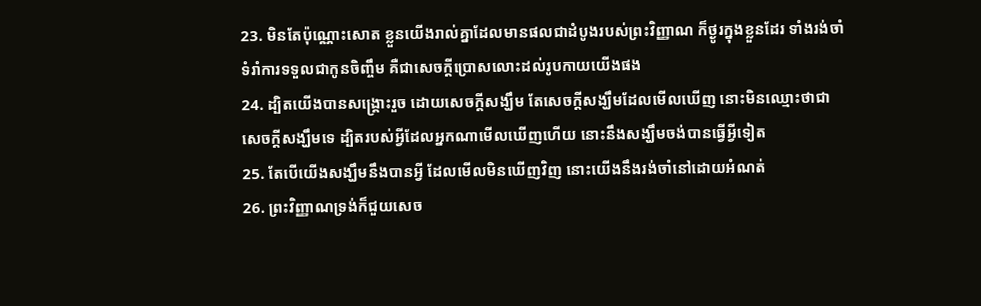23. មិនតែប៉ុណ្ណោះសោត ខ្លួនយើងរាល់គ្នាដែលមានផលជាដំបូងរបស់ព្រះវិញ្ញាណ ក៏ថ្ងូរក្នុងខ្លួនដែរ ទាំងរង់ចាំទំរាំការទទួលជាកូនចិញ្ចឹម គឺជាសេចក្តីប្រោសលោះដល់រូបកាយយើងផង
24. ដ្បិតយើងបានសង្គ្រោះរួច ដោយសេចក្តីសង្ឃឹម តែសេចក្តីសង្ឃឹមដែលមើលឃើញ នោះមិនឈ្មោះថាជាសេចក្តីសង្ឃឹមទេ ដ្បិតរបស់អ្វីដែលអ្នកណាមើលឃើញហើយ នោះនឹងសង្ឃឹមចង់បានធ្វើអ្វីទៀត
25. តែបើយើងសង្ឃឹមនឹងបានអ្វី ដែលមើលមិនឃើញវិញ នោះយើងនឹងរង់ចាំនៅដោយអំណត់
26. ព្រះវិញ្ញាណទ្រង់ក៏ជួយសេច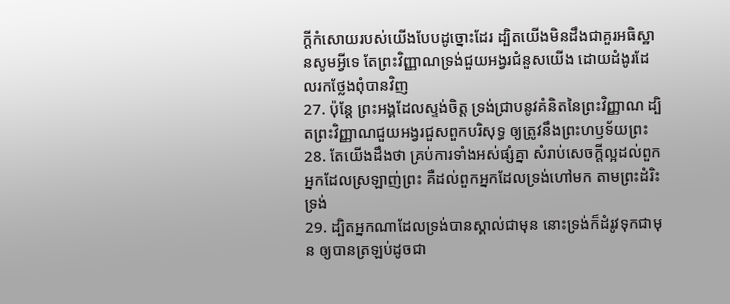ក្តីកំសោយរបស់យើងបែបដូច្នោះដែរ ដ្បិតយើងមិនដឹងជាគួរអធិស្ឋានសូមអ្វីទេ តែព្រះវិញ្ញាណទ្រង់ជួយអង្វរជំនួសយើង ដោយដំងូរដែលរកថ្លែងពុំបានវិញ
27. ប៉ុន្តែ ព្រះអង្គដែលស្ទង់ចិត្ត ទ្រង់ជ្រាបនូវគំនិតនៃព្រះវិញ្ញាណ ដ្បិតព្រះវិញ្ញាណជួយអង្វរជួសពួកបរិសុទ្ធ ឲ្យត្រូវនឹងព្រះហឫទ័យព្រះ
28. តែយើងដឹងថា គ្រប់ការទាំងអស់ផ្សំគ្នា សំរាប់សេចក្តីល្អដល់ពួកអ្នកដែលស្រឡាញ់ព្រះ គឺដល់ពួកអ្នកដែលទ្រង់ហៅមក តាមព្រះដំរិះទ្រង់
29. ដ្បិតអ្នកណាដែលទ្រង់បានស្គាល់ជាមុន នោះទ្រង់ក៏ដំរូវទុកជាមុន ឲ្យបានត្រឡប់ដូចជា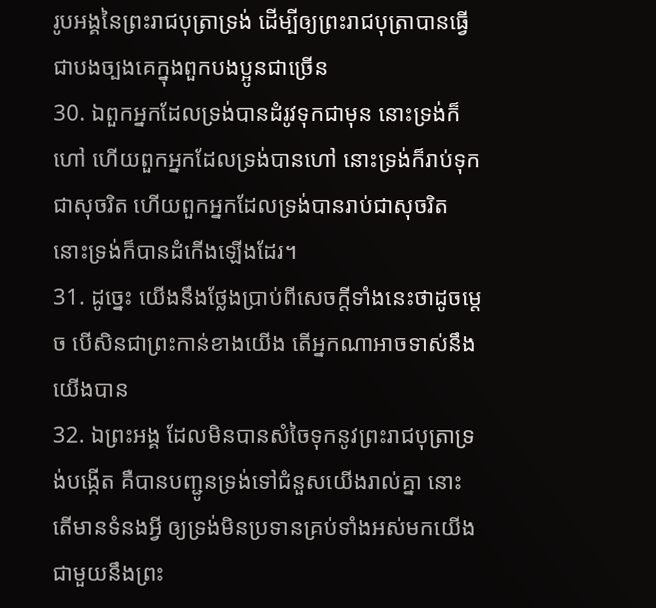រូបអង្គនៃព្រះរាជបុត្រាទ្រង់ ដើម្បីឲ្យព្រះរាជបុត្រាបានធ្វើជាបងច្បងគេក្នុងពួកបងប្អូនជាច្រើន
30. ឯពួកអ្នកដែលទ្រង់បានដំរូវទុកជាមុន នោះទ្រង់ក៏ហៅ ហើយពួកអ្នកដែលទ្រង់បានហៅ នោះទ្រង់ក៏រាប់ទុកជាសុចរិត ហើយពួកអ្នកដែលទ្រង់បានរាប់ជាសុចរិត នោះទ្រង់ក៏បានដំកើងឡើងដែរ។
31. ដូច្នេះ យើងនឹងថ្លែងប្រាប់ពីសេចក្តីទាំងនេះថាដូចម្តេច បើសិនជាព្រះកាន់ខាងយើង តើអ្នកណាអាចទាស់នឹងយើងបាន
32. ឯព្រះអង្គ ដែលមិនបានសំចៃទុកនូវព្រះរាជបុត្រាទ្រង់បង្កើត គឺបានបញ្ជូនទ្រង់ទៅជំនួសយើងរាល់គ្នា នោះតើមានទំនងអ្វី ឲ្យទ្រង់មិនប្រទានគ្រប់ទាំងអស់មកយើង ជាមួយនឹងព្រះ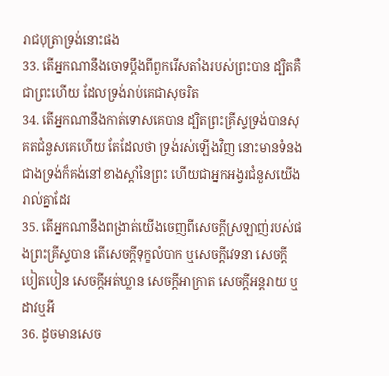រាជបុត្រាទ្រង់នោះផង
33. តើអ្នកណានឹងចោទប្តឹងពីពួករើសតាំងរបស់ព្រះបាន ដ្បិតគឺជាព្រះហើយ ដែលទ្រង់រាប់គេជាសុចរិត
34. តើអ្នកណានឹងកាត់ទោសគេបាន ដ្បិតព្រះគ្រីស្ទទ្រង់បានសុគតជំនួសគេហើយ តែដែលថា ទ្រង់រស់ឡើងវិញ នោះមានទំនងជាងទ្រង់ក៏គង់នៅខាងស្តាំនៃព្រះ ហើយជាអ្នកអង្វរជំនួសយើងរាល់គ្នាដែរ
35. តើអ្នកណានឹងពង្រាត់យើងចេញពីសេចក្តីស្រឡាញ់របស់ផងព្រះគ្រីស្ទបាន តើសេចក្តីទុក្ខលំបាក ឬសេចក្តីវេទនា សេចក្តីបៀតបៀន សេចក្តីអត់ឃ្លាន សេចក្តីអាក្រាត សេចក្តីអន្តរាយ ឬដាវឬអី
36. ដូចមានសេច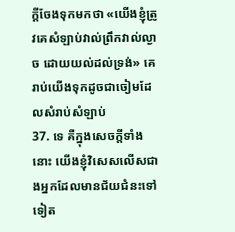ក្តីចែងទុកមកថា «យើងខ្ញុំត្រូវគេសំឡាប់វាល់ព្រឹកវាល់ល្ងាច ដោយយល់ដល់ទ្រង់» គេរាប់យើងទុកដូចជាចៀមដែលសំរាប់សំឡាប់
37. ទេ គឺក្នុងសេចក្តីទាំងនោះ យើងខ្ញុំវិសេសលើសជាងអ្នកដែលមានជ័យជំនះទៅទៀត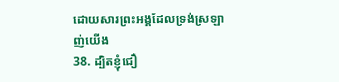ដោយសារព្រះអង្គដែលទ្រង់ស្រឡាញ់យើង
38. ដ្បិតខ្ញុំជឿ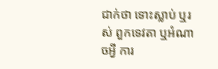ជាក់ថា ទោះស្លាប់ ឬរស់ ពួកទេវតា ឬអំណាចអ្វី ការ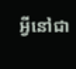អ្វីនៅជា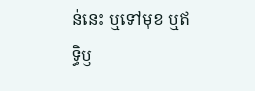ន់នេះ ឬទៅមុខ ឬឥទ្ធិឫ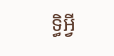ទ្ធិអ្វី